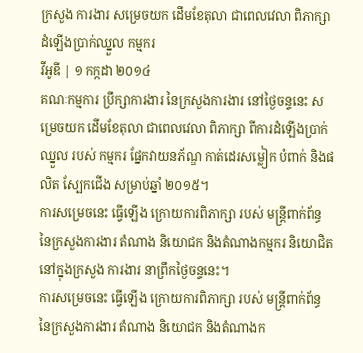ក្រសួង ការងារ សម្រេចយក ដើមខែតុលា ជាពេលវេលា ពិភាក្សា ដំឡើងប្រាក់ឈ្នួល កម្មករ
វីអូឌី | ១ កក្កដា ២០១៤
គណៈកម្មការ ប្រឹក្សាការងារ នៃក្រសួងការងារ នៅថ្ងៃចន្ទនេះ សម្រេចយក ដើមខែតុលា ជាពេលវេលា ពិភាក្សា ពីការដំឡើងប្រាក់ឈ្នួល របស់ កម្មករ ផ្នែកវាយនភ័ណ្ឌ កាត់ដេរសម្លៀក បំពាក់ និងផលិត ស្បែកជើង សម្រាប់ឆ្នាំ ២០១៥។
ការសម្រេចនេះ ធ្វើឡើង ក្រោយការពិភាក្សា របស់ មន្ត្រីពាក់ព័ន្ធ នៃក្រសួងការងារ តំណាង និយោជក និងតំណាងកម្មករ និយោជិត នៅក្នុងក្រសួង ការងារ នាព្រឹកថ្ងៃចន្ទនេះ។
ការសម្រេចនេះ ធ្វើឡើង ក្រោយការពិភាក្សា របស់ មន្ត្រីពាក់ព័ន្ធ នៃក្រសួងការងារ តំណាង និយោជក និងតំណាងក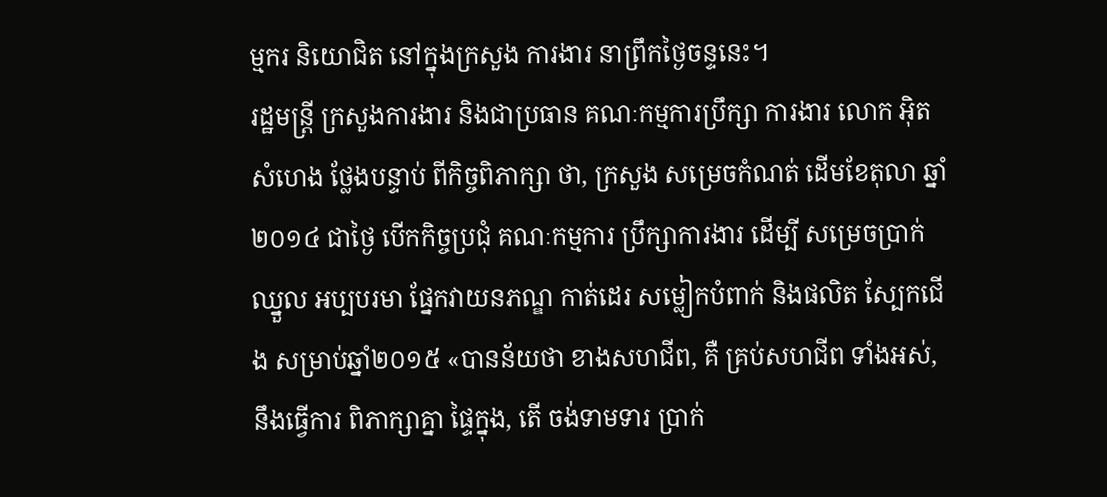ម្មករ និយោជិត នៅក្នុងក្រសួង ការងារ នាព្រឹកថ្ងៃចន្ទនេះ។
រដ្ឋមន្ត្រី ក្រសួងការងារ និងជាប្រធាន គណៈកម្មការប្រឹក្សា ការងារ លោក អ៊ិត សំហេង ថ្លែងបន្ទាប់ ពីកិច្ចពិភាក្សា ថា, ក្រសួង សម្រេចកំណត់ ដើមខែតុលា ឆ្នាំ២០១៤ ជាថ្ងៃ បើកកិច្ចប្រជុំ គណៈកម្មការ ប្រឹក្សាការងារ ដើម្បី សម្រេចប្រាក់ឈ្នួល អប្បបរមា ផ្នែកវាយនភណ្ឌ កាត់ដេរ សម្លៀកបំពាក់ និងផលិត ស្បែកជើង សម្រាប់ឆ្នាំ២០១៥ «បានន័យថា ខាងសហជីព, គឺ គ្រប់សហជីព ទាំងអស់, នឹងធ្វើការ ពិភាក្សាគ្នា ផ្ទៃក្នុង, តើ ចង់ទាមទារ ប្រាក់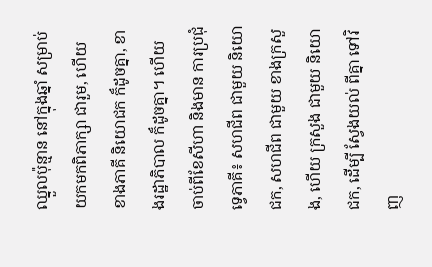ឈ្នួលប៉ុន្មាន នៅក្នុងឆ្នាំ សម្រាប់ យកមកពិភាក្សា ជារួម, ហើយ ខាងភាគី និយោជក ក៏ដូចគ្នា, ខាងរដ្ឋាភិបាល ក៏ដូចគ្នា។ ហើយ ចាប់ពីខែសីហា និងមាន ការប្រជុំ ទ្វេភាគី៖ សហជីព ជាមួយ និយោជក, សហជីព ជាមួយ ខាងក្រសួង, ហើយ ក្រសួង ជាមួយ និយោជក, ដើម្បី ស្វែងយល់ ពីគ្នា ទៅវិញ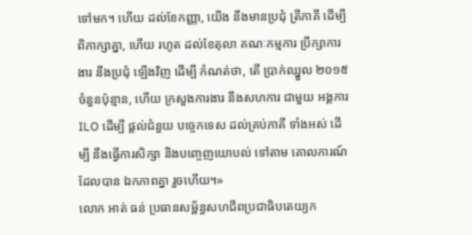ទៅមក។ ហើយ ដល់ខែកញ្ញា, យើង នឹងមានប្រជុំ ត្រីភាគី ដើម្បី ពិភាក្សាគ្នា, ហើយ រហូត ដល់ខែតុលា គណៈកម្មការ ប្រឹក្សាការងារ នឹងប្រជុំ ឡើងវិញ ដើម្បី កំណត់ថា, តើ ប្រាក់ឈ្នួល ២០១៥ ចំនួនប៉ុន្មាន, ហើយ ក្រសួងការងារ នឹងសហការ ជាមួយ អង្គការ ILO ដើម្បី ផ្តល់ជំនួយ បច្ចេកទេស ដល់គ្រប់ភាគី ទាំងអស់ ដើម្បី នឹងធ្វើការសិក្សា និងបញ្ចេញយោបល់ ទៅតាម គោលការណ៍ ដែលបាន ឯកភាពគ្នា រួចហើយ។»
លោក អាត់ ធន់ ប្រធានសម្ព័ន្ធសហជីពប្រជាធិបតេយ្យក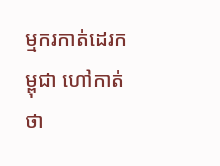ម្មករកាត់ដេរកម្ពុជា ហៅកាត់ថា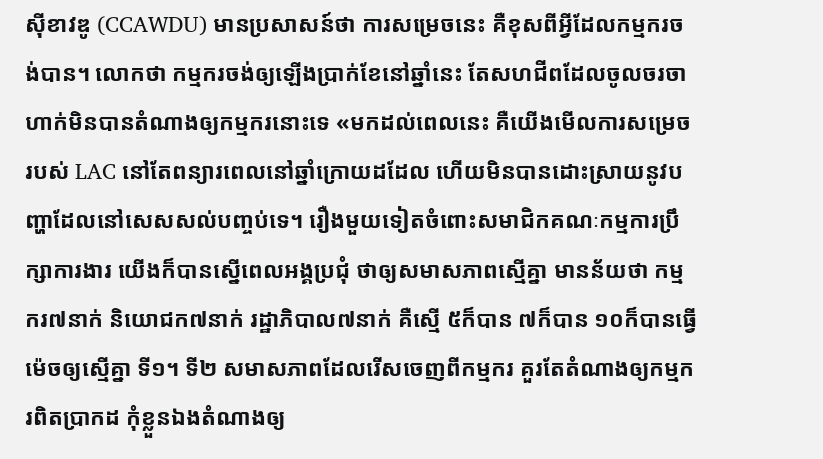ស៊ីខាវឌូ (CCAWDU) មានប្រសាសន៍ថា ការសម្រេចនេះ គឺខុសពីអ្វីដែលកម្មករចង់បាន។ លោកថា កម្មករចង់ឲ្យឡើងប្រាក់ខែនៅឆ្នាំនេះ តែសហជីពដែលចូលចរចាហាក់មិនបានតំណាងឲ្យកម្មករនោះទេ «មកដល់ពេលនេះ គឺយើងមើលការសម្រេចរបស់ LAC នៅតែពន្យារពេលនៅឆ្នាំក្រោយដដែល ហើយមិនបានដោះស្រាយនូវបញ្ហាដែលនៅសេសសល់បញ្ចប់ទេ។ រឿងមួយទៀតចំពោះសមាជិកគណៈកម្មការប្រឹក្សាការងារ យើងក៏បានស្នើពេលអង្គប្រជុំ ថាឲ្យសមាសភាពស្មើគ្នា មានន័យថា កម្មករ៧នាក់ និយោជក៧នាក់ រដ្ឋាភិបាល៧នាក់ គឺស្មើ ៥ក៏បាន ៧ក៏បាន ១០ក៏បានធ្វើម៉េចឲ្យស្មើគ្នា ទី១។ ទី២ សមាសភាពដែលរើសចេញពីកម្មករ គួរតែតំណាងឲ្យកម្មករពិតប្រាកដ កុំខ្លួនឯងតំណាងឲ្យ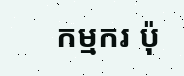កម្មករ ប៉ុ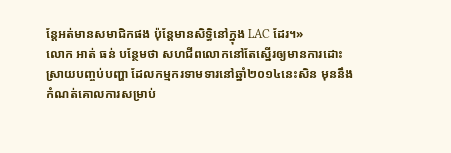ន្តែអត់មានសមាជិកផង ប៉ុន្តែមានសិទ្ធិនៅក្នុង LAC ដែរ។»
លោក អាត់ ធន់ បន្ថែមថា សហជីពលោកនៅតែស្នើរឲ្យមានការដោះស្រាយបញ្ចប់បញ្ហា ដែលកម្មករទាមទារនៅឆ្នាំ២០១៤នេះសិន មុននឹងកំណត់គោលការសម្រាប់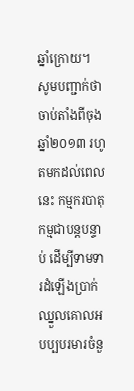ឆ្នាំក្រោយ។
សូមបញ្ជាក់ថា ចាប់តាំងពីចុងឆ្នាំ២០១៣ រហូតមកដល់ពេលនេះ កម្មករបាតុកម្មជាបន្តបន្ទាប់ ដើម្បីទាមទារដំឡើងប្រាក់ឈ្នួលគោលអបប្បបរមារចំនួ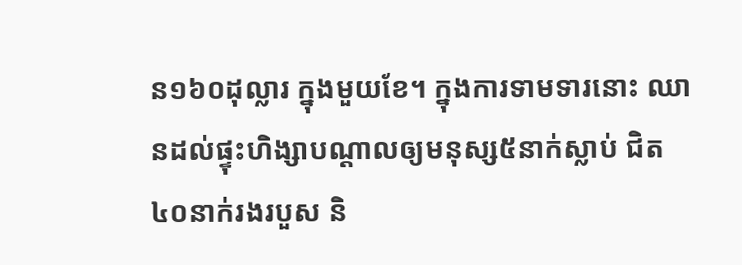ន១៦០ដុល្លារ ក្នុងមួយខែ។ ក្នុងការទាមទារនោះ ឈានដល់ផ្ទុះហិង្សាបណ្តាលឲ្យមនុស្ស៥នាក់ស្លាប់ ជិត៤០នាក់រងរបួស និ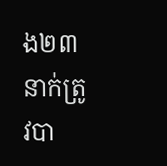ង២៣នាក់ត្រូវបា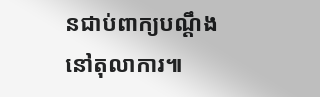នជាប់ពាក្យបណ្តឹងនៅតុលាការ៕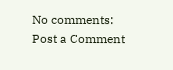No comments:
Post a Comment